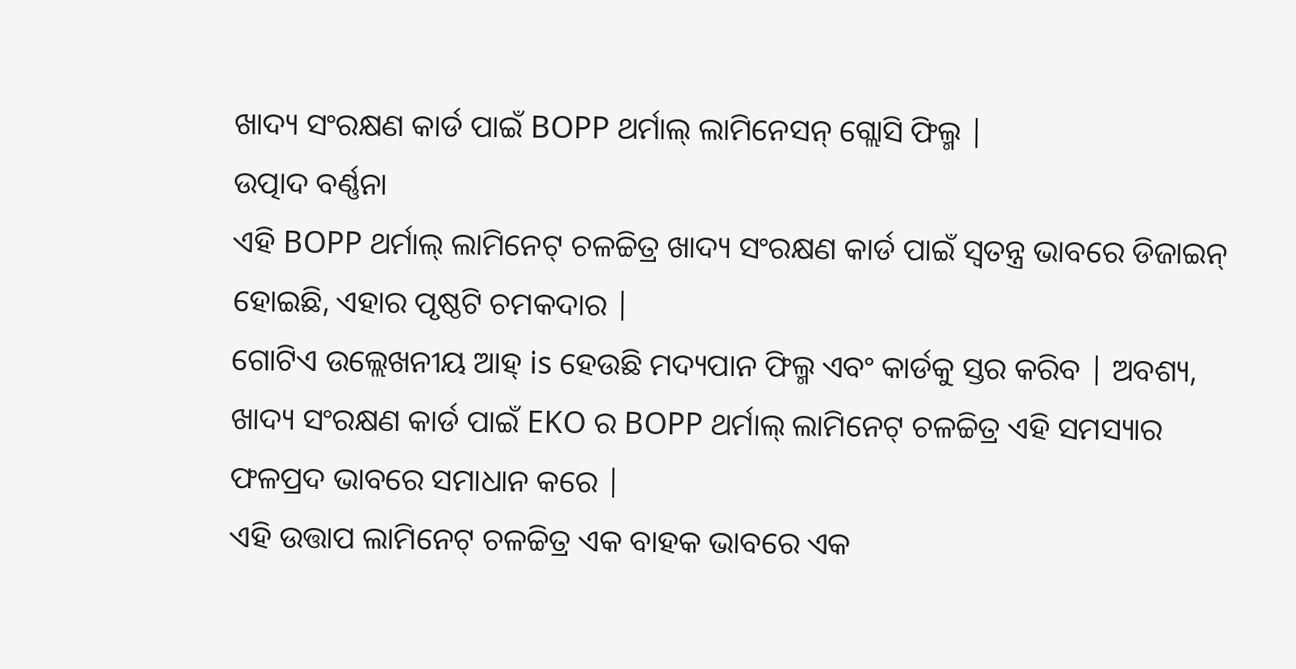ଖାଦ୍ୟ ସଂରକ୍ଷଣ କାର୍ଡ ପାଇଁ BOPP ଥର୍ମାଲ୍ ଲାମିନେସନ୍ ଗ୍ଲୋସି ଫିଲ୍ମ |
ଉତ୍ପାଦ ବର୍ଣ୍ଣନା
ଏହି BOPP ଥର୍ମାଲ୍ ଲାମିନେଟ୍ ଚଳଚ୍ଚିତ୍ର ଖାଦ୍ୟ ସଂରକ୍ଷଣ କାର୍ଡ ପାଇଁ ସ୍ୱତନ୍ତ୍ର ଭାବରେ ଡିଜାଇନ୍ ହୋଇଛି, ଏହାର ପୃଷ୍ଠଟି ଚମକଦାର |
ଗୋଟିଏ ଉଲ୍ଲେଖନୀୟ ଆହ୍ is ହେଉଛି ମଦ୍ୟପାନ ଫିଲ୍ମ ଏବଂ କାର୍ଡକୁ ସ୍ତର କରିବ | ଅବଶ୍ୟ, ଖାଦ୍ୟ ସଂରକ୍ଷଣ କାର୍ଡ ପାଇଁ EKO ର BOPP ଥର୍ମାଲ୍ ଲାମିନେଟ୍ ଚଳଚ୍ଚିତ୍ର ଏହି ସମସ୍ୟାର ଫଳପ୍ରଦ ଭାବରେ ସମାଧାନ କରେ |
ଏହି ଉତ୍ତାପ ଲାମିନେଟ୍ ଚଳଚ୍ଚିତ୍ର ଏକ ବାହକ ଭାବରେ ଏକ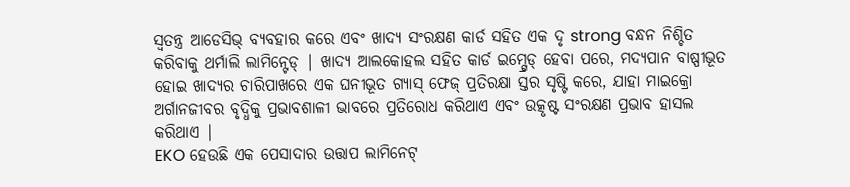ସ୍ୱତନ୍ତ୍ର ଆଡେସିଭ୍ ବ୍ୟବହାର କରେ ଏବଂ ଖାଦ୍ୟ ସଂରକ୍ଷଣ କାର୍ଡ ସହିତ ଏକ ଦୃ strong ବନ୍ଧନ ନିଶ୍ଚିତ କରିବାକୁ ଥର୍ମାଲି ଲାମିନ୍ଟେଡ୍ | ଖାଦ୍ୟ ଆଲକୋହଲ ସହିତ କାର୍ଡ ଇମ୍ଗ୍ରେଡ୍ ହେବା ପରେ, ମଦ୍ୟପାନ ବାଷ୍ପୀଭୂତ ହୋଇ ଖାଦ୍ୟର ଚାରିପାଖରେ ଏକ ଘନୀଭୂତ ଗ୍ୟାସ୍ ଫେଜ୍ ପ୍ରତିରକ୍ଷା ସ୍ତର ସୃଷ୍ଟି କରେ, ଯାହା ମାଇକ୍ରୋ ଅର୍ଗାନଜୀବର ବୃଦ୍ଧିକୁ ପ୍ରଭାବଶାଳୀ ଭାବରେ ପ୍ରତିରୋଧ କରିଥାଏ ଏବଂ ଉତ୍କୃଷ୍ଟ ସଂରକ୍ଷଣ ପ୍ରଭାବ ହାସଲ କରିଥାଏ |
EKO ହେଉଛି ଏକ ପେସାଦାର ଉତ୍ତାପ ଲାମିନେଟ୍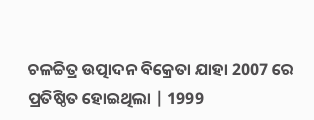ଚଳଚ୍ଚିତ୍ର ଉତ୍ପାଦନ ବିକ୍ରେତା ଯାହା 2007 ରେ ପ୍ରତିଷ୍ଠିତ ହୋଇଥିଲା | 1999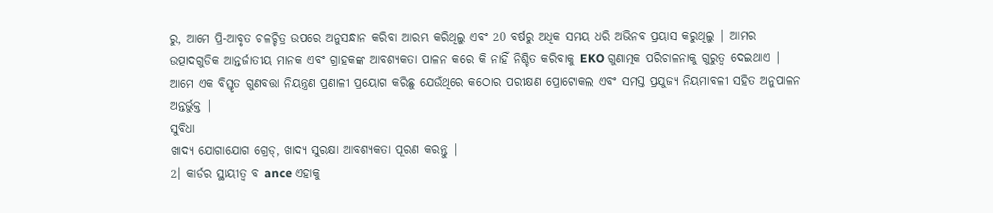ରୁ, ଆମେ ପ୍ରି-ଆବୃତ ଚଳଚ୍ଚିତ୍ର ଉପରେ ଅନୁସନ୍ଧାନ କରିବା ଆରମ୍ଭ କରିଥିଲୁ ଏବଂ 20 ବର୍ଷରୁ ଅଧିକ ସମୟ ଧରି ଅଭିନବ ପ୍ରୟାସ କରୁଥିଲୁ | ଆମର ଉତ୍ପାଦଗୁଡିକ ଆନ୍ତର୍ଜାତୀୟ ମାନକ ଏବଂ ଗ୍ରାହକଙ୍କ ଆବଶ୍ୟକତା ପାଳନ କରେ କି ନାହିଁ ନିଶ୍ଚିତ କରିବାକୁ EKO ଗୁଣାତ୍ମକ ପରିଚାଳନାକୁ ଗୁରୁତ୍ୱ ଦେଇଥାଏ | ଆମେ ଏକ ବିସ୍ତୃତ ଗୁଣବତ୍ତା ନିୟନ୍ତ୍ରଣ ପ୍ରଣାଳୀ ପ୍ରୟୋଗ କରିଛୁ ଯେଉଁଥିରେ କଠୋର ପରୀକ୍ଷଣ ପ୍ରୋଟୋକଲ ଏବଂ ସମସ୍ତ ପ୍ରଯୁଜ୍ୟ ନିୟମାବଳୀ ସହିତ ଅନୁପାଳନ ଅନ୍ତର୍ଭୁକ୍ତ |
ସୁବିଧା
ଖାଦ୍ୟ ଯୋଗାଯୋଗ ଗ୍ରେଡ୍, ଖାଦ୍ୟ ସୁରକ୍ଷା ଆବଶ୍ୟକତା ପୂରଣ କରନ୍ତୁ |
2। କାର୍ଡର ସ୍ଥାୟୀତ୍ୱ ବ ance ଏହାକୁ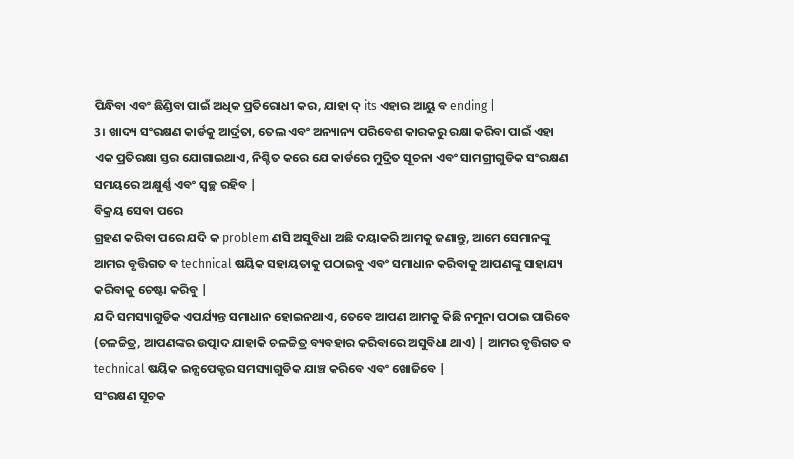ପିନ୍ଧିବା ଏବଂ ଛିଣ୍ଡିବା ପାଇଁ ଅଧିକ ପ୍ରତିରୋଧୀ କର, ଯାହା ଦ୍ its ଏହାର ଆୟୁ ବ ending |
3। ଖାଦ୍ୟ ସଂରକ୍ଷଣ କାର୍ଡକୁ ଆର୍ଦ୍ରତା, ତେଲ ଏବଂ ଅନ୍ୟାନ୍ୟ ପରିବେଶ କାରକରୁ ରକ୍ଷା କରିବା ପାଇଁ ଏହା ଏକ ପ୍ରତିରକ୍ଷା ସ୍ତର ଯୋଗାଇଥାଏ, ନିଶ୍ଚିତ କରେ ଯେ କାର୍ଡରେ ମୁଦ୍ରିତ ସୂଚନା ଏବଂ ସାମଗ୍ରୀଗୁଡିକ ସଂରକ୍ଷଣ ସମୟରେ ଅକ୍ଷୁର୍ଣ୍ଣ ଏବଂ ସ୍ୱଚ୍ଛ ରହିବ |
ବିକ୍ରୟ ସେବା ପରେ
ଗ୍ରହଣ କରିବା ପରେ ଯଦି କ problem ଣସି ଅସୁବିଧା ଅଛି ଦୟାକରି ଆମକୁ ଜଣାନ୍ତୁ, ଆମେ ସେମାନଙ୍କୁ ଆମର ବୃତ୍ତିଗତ ବ technical ଷୟିକ ସହାୟତାକୁ ପଠାଇବୁ ଏବଂ ସମାଧାନ କରିବାକୁ ଆପଣଙ୍କୁ ସାହାଯ୍ୟ କରିବାକୁ ଚେଷ୍ଟା କରିବୁ |
ଯଦି ସମସ୍ୟାଗୁଡିକ ଏପର୍ଯ୍ୟନ୍ତ ସମାଧାନ ହୋଇନଥାଏ, ତେବେ ଆପଣ ଆମକୁ କିଛି ନମୁନା ପଠାଇ ପାରିବେ (ଚଳଚ୍ଚିତ୍ର, ଆପଣଙ୍କର ଉତ୍ପାଦ ଯାହାକି ଚଳଚ୍ଚିତ୍ର ବ୍ୟବହାର କରିବାରେ ଅସୁବିଧା ଥାଏ) | ଆମର ବୃତ୍ତିଗତ ବ technical ଷୟିକ ଇନ୍ସପେକ୍ଟର ସମସ୍ୟାଗୁଡିକ ଯାଞ୍ଚ କରିବେ ଏବଂ ଖୋଜିବେ |
ସଂରକ୍ଷଣ ସୂଚକ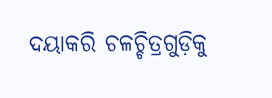ଦୟାକରି ଚଳଚ୍ଚିତ୍ରଗୁଡ଼ିକୁ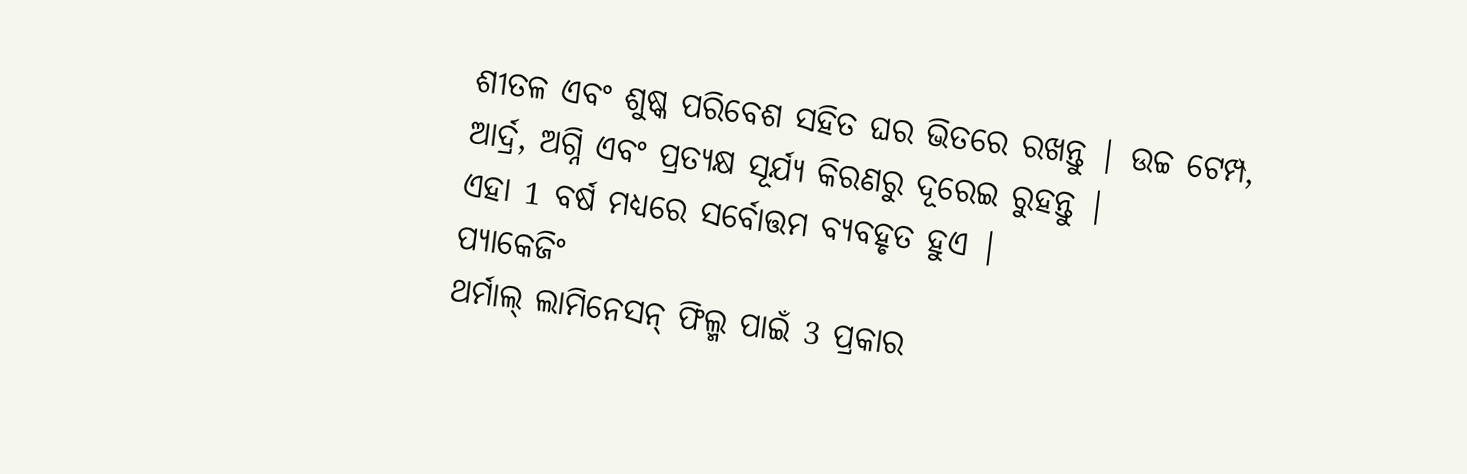ଶୀତଳ ଏବଂ ଶୁଷ୍କ ପରିବେଶ ସହିତ ଘର ଭିତରେ ରଖନ୍ତୁ | ଉଚ୍ଚ ଟେମ୍ପ, ଆର୍ଦ୍ର, ଅଗ୍ନି ଏବଂ ପ୍ରତ୍ୟକ୍ଷ ସୂର୍ଯ୍ୟ କିରଣରୁ ଦୂରେଇ ରୁହନ୍ତୁ |
ଏହା 1 ବର୍ଷ ମଧ୍ୟରେ ସର୍ବୋତ୍ତମ ବ୍ୟବହୃତ ହୁଏ |
ପ୍ୟାକେଜିଂ
ଥର୍ମାଲ୍ ଲାମିନେସନ୍ ଫିଲ୍ମ ପାଇଁ 3 ପ୍ରକାର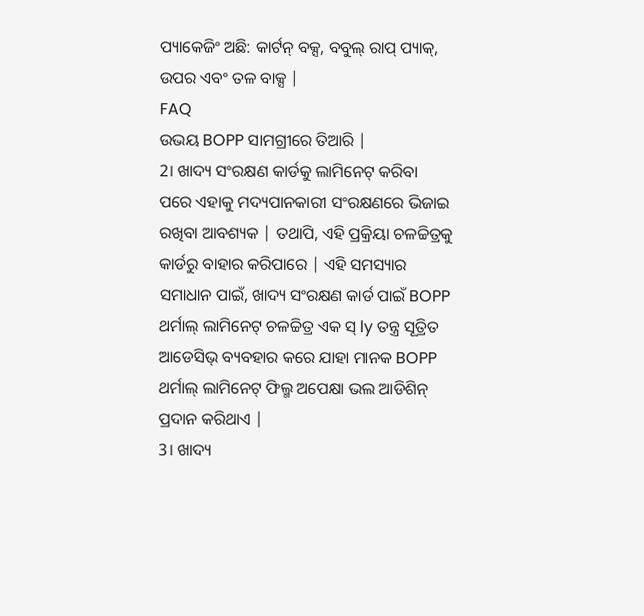ପ୍ୟାକେଜିଂ ଅଛି: କାର୍ଟନ୍ ବକ୍ସ, ବବୁଲ୍ ରାପ୍ ପ୍ୟାକ୍, ଉପର ଏବଂ ତଳ ବାକ୍ସ |
FAQ
ଉଭୟ BOPP ସାମଗ୍ରୀରେ ତିଆରି |
2। ଖାଦ୍ୟ ସଂରକ୍ଷଣ କାର୍ଡକୁ ଲାମିନେଟ୍ କରିବା ପରେ ଏହାକୁ ମଦ୍ୟପାନକାରୀ ସଂରକ୍ଷଣରେ ଭିଜାଇ ରଖିବା ଆବଶ୍ୟକ | ତଥାପି, ଏହି ପ୍ରକ୍ରିୟା ଚଳଚ୍ଚିତ୍ରକୁ କାର୍ଡରୁ ବାହାର କରିପାରେ | ଏହି ସମସ୍ୟାର ସମାଧାନ ପାଇଁ, ଖାଦ୍ୟ ସଂରକ୍ଷଣ କାର୍ଡ ପାଇଁ BOPP ଥର୍ମାଲ୍ ଲାମିନେଟ୍ ଚଳଚ୍ଚିତ୍ର ଏକ ସ୍ ly ତନ୍ତ୍ର ସୂତ୍ରିତ ଆଡେସିଭ୍ ବ୍ୟବହାର କରେ ଯାହା ମାନକ BOPP ଥର୍ମାଲ୍ ଲାମିନେଟ୍ ଫିଲ୍ମ ଅପେକ୍ଷା ଭଲ ଆଡିଶିନ୍ ପ୍ରଦାନ କରିଥାଏ |
3। ଖାଦ୍ୟ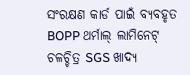ସଂରକ୍ଷଣ କାର୍ଡ ପାଇଁ ବ୍ୟବହୃତ BOPP ଥର୍ମାଲ୍ ଲାମିନେଟ୍ ଚଳଚ୍ଚିତ୍ର SGS ଖାଦ୍ୟ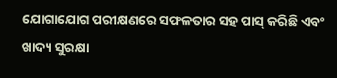ଯୋଗାଯୋଗ ପରୀକ୍ଷଣରେ ସଫଳତାର ସହ ପାସ୍ କରିଛି ଏବଂ ଖାଦ୍ୟ ସୁରକ୍ଷା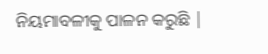ନିୟମାବଳୀକୁ ପାଳନ କରୁଛି |